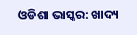ଓଡିଶା ଭାସ୍କର: ଖାଦ୍ୟ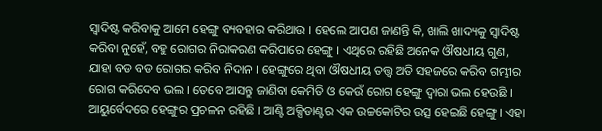ସ୍ୱାଦିଷ୍ଟ କରିବାକୁ ଆମେ ହେଙ୍ଗୁ ବ୍ୟବହାର କରିଥାଉ । ହେଲେ ଆପଣ ଜାଣନ୍ତି କି, ଖାଲି ଖାଦ୍ୟକୁ ସ୍ୱାଦିଷ୍ଟ କରିବା ନୁହେଁ, ବହୁ ରୋଗର ନିରାକରଣ କରିପାରେ ହେଙ୍ଗୁ । ଏଥିରେ ରହିଛି ଅନେକ ଔଷଧୀୟ ଗୁଣ, ଯାହା ବଡ ବଡ ରୋଗର କରିବ ନିଦାନ । ହେଙ୍ଗୁରେ ଥିବା ଔଷଧୀୟ ତତ୍ତ୍ୱ ଅତି ସହଜରେ କରିବ ଗମ୍ଭୀର ରୋଗ କରିଦେବ ଭଲ । ତେବେ ଆସନ୍ତୁ ଜାଣିବା କେମିତି ଓ କେଉଁ ରୋଗ ହେଙ୍ଗୁ ଦ୍ୱାରା ଭଲ ହେଉଛି ।
ଆୟୁର୍ବେଦରେ ହେଙ୍ଗୁର ପ୍ରଚଳନ ରହିଛି । ଆଣ୍ଟି ଅକ୍ସିଡାଣ୍ଟର ଏକ ଉଚ୍ଚକୋଟିର ଉତ୍ସ ହେଇଛି ହେଙ୍ଗୁ । ଏହା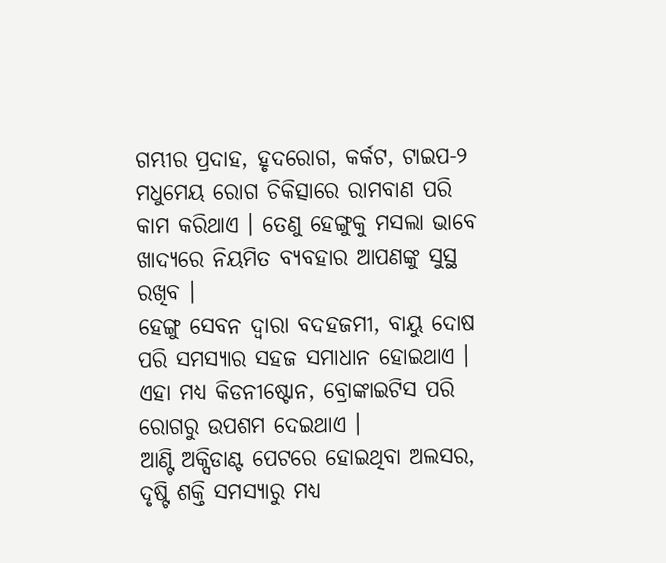ଗମ୍ଭୀର ପ୍ରଦାହ, ହୃଦରୋଗ, କର୍କଟ, ଟାଇପ-୨ ମଧୁମେୟ ରୋଗ ଚିକିତ୍ସାରେ ରାମବାଣ ପରି କାମ କରିଥାଏ । ତେଣୁ ହେଙ୍ଗୁକୁ ମସଲା ଭାବେ ଖାଦ୍ୟରେ ନିୟମିତ ବ୍ୟବହାର ଆପଣଙ୍କୁ ସୁସ୍ଥ ରଖିବ ।
ହେଙ୍ଗୁ ସେବନ ଦ୍ୱାରା ବଦହଜମୀ, ବାୟୁ ଦୋଷ ପରି ସମସ୍ୟାର ସହଜ ସମାଧାନ ହୋଇଥାଏ । ଏହା ମଧ୍ୟ କିଡନୀଷ୍ଟୋନ, ବ୍ରୋଙ୍କାଇଟିସ ପରି ରୋଗରୁ ଉପଶମ ଦେଇଥାଏ ।
ଆଣ୍ଟି ଅକ୍ସିଡାଣ୍ଟ ପେଟରେ ହୋଇଥିବା ଅଲସର, ଦୃଷ୍ଟି ଶକ୍ତି ସମସ୍ୟାରୁ ମଧ୍ୟ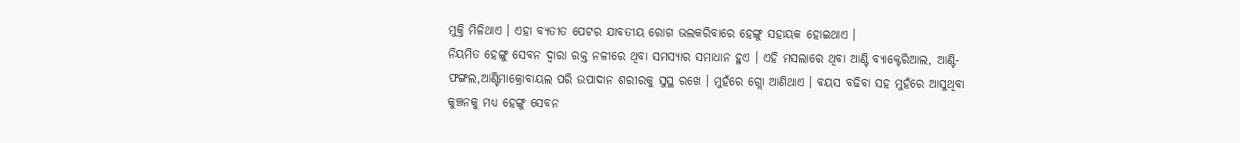ମୁକ୍ତି ମିଳିଥାଏ । ଏହା ବ୍ୟତୀତ ପେଟର ଯାବତୀୟ ରୋଗ ଭଲକରିବାରେ ହେଙ୍ଗୁ ସହାୟକ ହୋଇଥାଏ ।
ନିୟମିତ ହେଙ୍ଗୁ ସେବନ ଦ୍ୱାରା ରକ୍ତ ନଳୀରେ ଥିବା ସମସ୍ୟାର ସମାଧାନ ହୁଏ । ଏହି ମସଲାରେ ଥିବା ଆଣ୍ଟି ବ୍ୟାକ୍ଟେରିଆଲ, ଆଣ୍ଟି- ଫଙ୍ଗଲ,ଆଣ୍ଟିମାକ୍ରୋବାୟଲ ପରି ଉପାଦାନ ଶରୀରକୁ ସୁସ୍ଥ ରଖେ । ମୁହଁରେ ଗ୍ଲୋ ଆଣିଥାଏ । ବୟସ ବଢିବା ସହ ମୁହଁରେ ଆସୁଥିବା କୁଞ୍ଚନକୁ ମଧ୍ୟ ହେଙ୍ଗୁ ସେବନ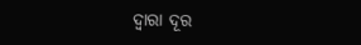ଦ୍ୱାରା ଦୂର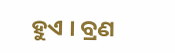ହୁଏ । ବ୍ରଣ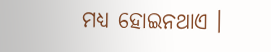ମଧ୍ୟ ହୋଇନଥାଏ ।